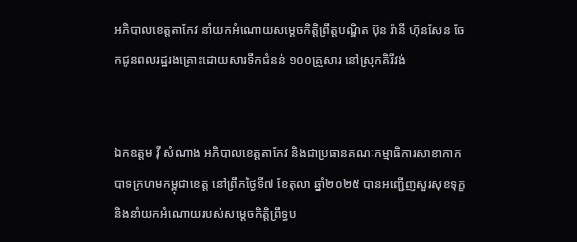អភិបាលខេត្តតាកែវ នាំយកអំណោយសម្ដេចកិត្តិព្រឹត្តបណ្ឌិត ប៊ុន រ៉ានី ហ៊ុនសែន ចែកជូនពលរដ្ឋរងគ្រោះដោយសារទឹកជំនន់ ១០០គ្រួសារ នៅស្រុកគិរីវង់


ឯកឧត្តម វ៉ី សំណាង អភិបាលខេត្តតាកែវ និងជាប្រធានគណៈកម្មាធិការសាខាកាកបាទក្រហមកម្ពុជាខេត្ត នៅព្រឹកថ្ងៃទី៧ ខែតុលា ឆ្នាំ២០២៥ បានអញ្ជើញសួរសុខទុក្ខ និងនាំយកអំណោយរបស់សម្ដេចកិត្តិព្រឹទ្ធប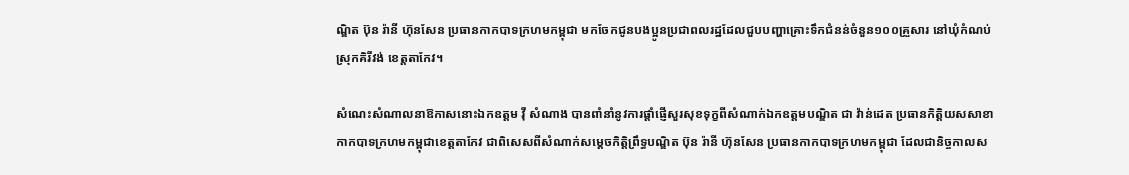ណ្ឌិត ប៊ុន រ៉ានី ហ៊ុនសែន ប្រធានកាកបាទក្រហមកម្ពុជា មកចែកជូនបងប្អូនប្រជាពលរដ្ឋដែលជួបបញ្ហាគ្រោះទឹកជំនន់ចំនួន១០០គ្រួសារ នៅឃុំកំណប់ ស្រុកគិរីវង់ ខេត្តតាកែវ។

សំណេះសំណាលនាឱកាសនោះឯកឧត្តម វ៉ី សំណាង បានពាំនាំនូវការផ្ដាំផ្ញើសួរសុខទុក្ខពីសំណាក់ឯកឧត្តមបណ្ឌិត ជា វ៉ាន់ដេត ប្រធានកិត្តិយសសាខាកាកបាទក្រហមកម្ពុជាខេត្តតាកែវ ជាពិសេសពីសំណាក់សម្ដេចកិតិ្តព្រឹទ្ធបណ្ឌិត ប៊ុន រ៉ានី ហ៊ុនសែន ប្រធានកាកបាទក្រហមកម្ពុជា ដែលជានិច្ចកាលស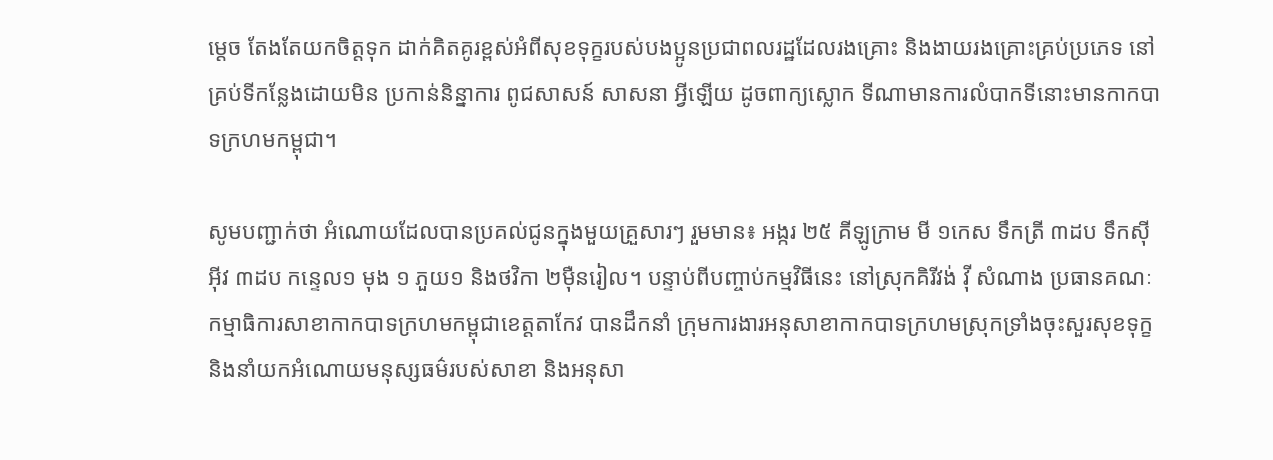ម្ដេច តែងតែយកចិត្តទុក ដាក់គិតគូរខ្ពស់អំពីសុខទុក្ខរបស់បងប្អូនប្រជាពលរដ្ឋដែលរងគ្រោះ និងងាយរងគ្រោះគ្រប់ប្រភេទ នៅគ្រប់ទីកន្លែងដោយមិន ប្រកាន់និន្នាការ ពូជសាសន៍ សាសនា អ្វីឡើយ ដូចពាក្យស្លោក ទីណាមានការលំបាកទីនោះមានកាកបាទក្រហមកម្ពុជា។

សូមបញ្ជាក់ថា អំណោយដែលបានប្រគល់ជូនក្នុងមួយគ្រួសារៗ រួមមាន៖ អង្ករ ២៥ គីឡូក្រាម មី ១កេស ទឹកត្រី ៣ដប ទឹកស៊ីអ៊ីវ ៣ដប កន្ទេល១ មុង ១ ភួយ១ និងថវិកា ២ម៉ឺនរៀល។ បន្ទាប់ពីបញ្ចាប់កម្មវិធីនេះ នៅស្រុកគិរីវង់ វ៉ី សំណាង ប្រធានគណៈកម្មាធិការសាខាកាកបាទក្រហមកម្ពុជាខេត្តតាកែវ បានដឹកនាំ ក្រុមការងារអនុសាខាកាកបាទក្រហមស្រុកទ្រាំងចុះសួរសុខទុក្ខ និងនាំយកអំណោយមនុស្សធម៌របស់សាខា និងអនុសា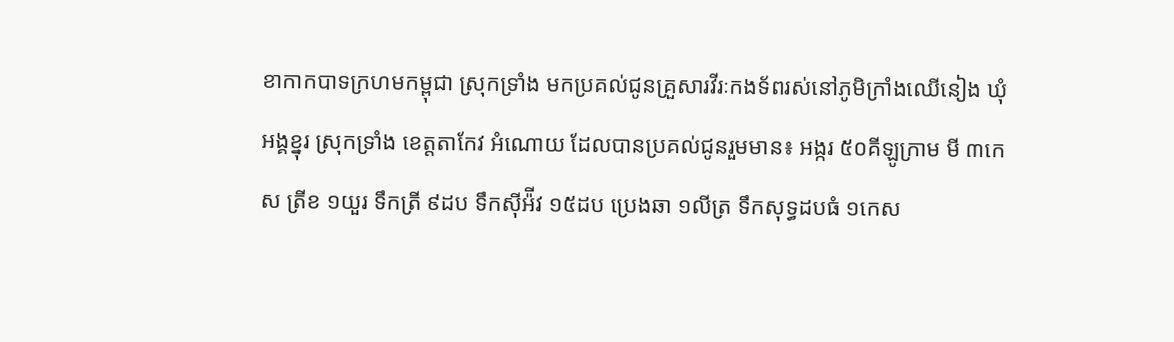ខាកាកបាទក្រហមកម្ពុជា ស្រុកទ្រាំង មកប្រគល់ជូនគ្រួសារវីរៈកងទ័ពរស់នៅភូមិក្រាំងឈើនៀង ឃុំអង្គខ្នុរ ស្រុកទ្រាំង ខេត្តតាកែវ អំណោយ ដែលបានប្រគល់ជូនរួមមាន៖ អង្ករ ៥០គីឡូក្រាម មី ៣កេស ត្រីខ ១យួរ ទឹកត្រី ៩ដប ទឹកស៊ីអ៉ីវ ១៥ដប ប្រេងឆា ១លីត្រ ទឹកសុទ្ធដបធំ ១កេស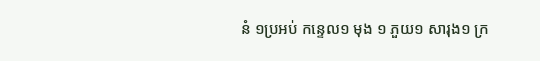នំ ១ប្រអប់ កន្ទេល១ មុង ១ ភួយ១ សារុង១ ក្រ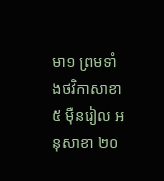មា១ ព្រមទាំងថវិកាសាខា ៥ ម៉ឺនរៀល អនុសាខា ២០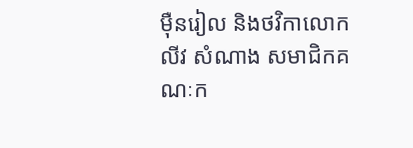ម៉ឺនរៀល និងថវិកាលោក លីវ សំណាង សមាជិកគណៈក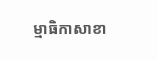ម្មាធិកាសាខា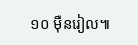១០ ម៉ឺនរៀល៕